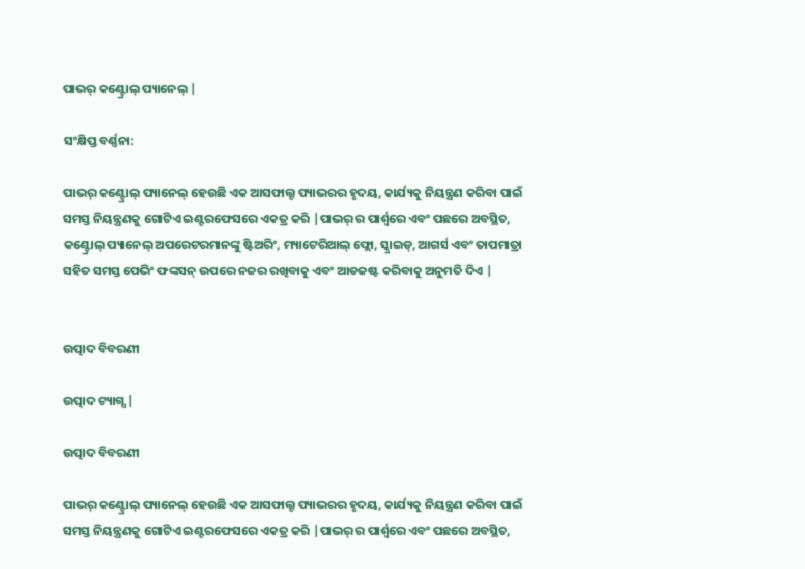ପାଭର୍ କଣ୍ଟ୍ରୋଲ୍ ପ୍ୟାନେଲ୍ |

ସଂକ୍ଷିପ୍ତ ବର୍ଣ୍ଣନା:

ପାଭର୍ କଣ୍ଟ୍ରୋଲ୍ ପ୍ୟାନେଲ୍ ହେଉଛି ଏକ ଆସଫାଲ୍ଟ ପ୍ୟାଭରର ହୃଦୟ, କାର୍ଯ୍ୟକୁ ନିୟନ୍ତ୍ରଣ କରିବା ପାଇଁ ସମସ୍ତ ନିୟନ୍ତ୍ରଣକୁ ଗୋଟିଏ ଇଣ୍ଟରଫେସରେ ଏକତ୍ର କରି |ପାଭର୍ ର ପାର୍ଶ୍ୱରେ ଏବଂ ପଛରେ ଅବସ୍ଥିତ, କଣ୍ଟ୍ରୋଲ୍ ପ୍ୟାନେଲ୍ ଅପରେଟରମାନଙ୍କୁ ଷ୍ଟିଅରିଂ, ମ୍ୟାଟେରିଆଲ୍ ଫ୍ଲୋ, ସ୍କ୍ରାଇଡ୍, ଆଗର୍ସ ଏବଂ ତାପମାତ୍ରା ସହିତ ସମସ୍ତ ପେଭିଂ ଫଙ୍କସନ୍ ଉପରେ ନଜର ରଖିବାକୁ ଏବଂ ଆଡଜଷ୍ଟ କରିବାକୁ ଅନୁମତି ଦିଏ |


ଉତ୍ପାଦ ବିବରଣୀ

ଉତ୍ପାଦ ଟ୍ୟାଗ୍ସ |

ଉତ୍ପାଦ ବିବରଣୀ

ପାଭର୍ କଣ୍ଟ୍ରୋଲ୍ ପ୍ୟାନେଲ୍ ହେଉଛି ଏକ ଆସଫାଲ୍ଟ ପ୍ୟାଭରର ହୃଦୟ, କାର୍ଯ୍ୟକୁ ନିୟନ୍ତ୍ରଣ କରିବା ପାଇଁ ସମସ୍ତ ନିୟନ୍ତ୍ରଣକୁ ଗୋଟିଏ ଇଣ୍ଟରଫେସରେ ଏକତ୍ର କରି |ପାଭର୍ ର ପାର୍ଶ୍ୱରେ ଏବଂ ପଛରେ ଅବସ୍ଥିତ,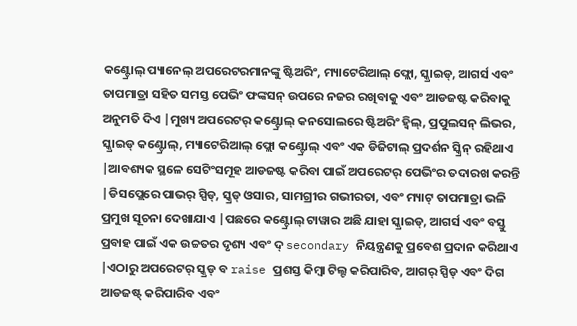କଣ୍ଟ୍ରୋଲ୍ ପ୍ୟାନେଲ୍ ଅପରେଟରମାନଙ୍କୁ ଷ୍ଟିଅରିଂ, ମ୍ୟାଟେରିଆଲ୍ ଫ୍ଲୋ, ସ୍କ୍ରାଇଡ୍, ଆଗର୍ସ ଏବଂ ତାପମାତ୍ରା ସହିତ ସମସ୍ତ ପେଭିଂ ଫଙ୍କସନ୍ ଉପରେ ନଜର ରଖିବାକୁ ଏବଂ ଆଡଜଷ୍ଟ କରିବାକୁ ଅନୁମତି ଦିଏ |ମୁଖ୍ୟ ଅପରେଟର୍ କଣ୍ଟ୍ରୋଲ୍ କନସୋଲରେ ଷ୍ଟିଅରିଂ ହ୍ୱିଲ୍, ପ୍ରପୁଲସନ୍ ଲିଭର, ସ୍କ୍ରାଇଡ୍ କଣ୍ଟ୍ରୋଲ୍, ମ୍ୟାଟେରିଆଲ୍ ଫ୍ଲୋ କଣ୍ଟ୍ରୋଲ୍ ଏବଂ ଏକ ଡିଜିଟାଲ୍ ପ୍ରଦର୍ଶନ ସ୍କ୍ରିନ୍ ରହିଥାଏ |ଆବଶ୍ୟକ ସ୍ଥଳେ ସେଟିଂସମୂହ ଆଡଜଷ୍ଟ କରିବା ପାଇଁ ଅପରେଟର୍ ପେଭିଂର ତଦାରଖ କରନ୍ତି |ଡିସପ୍ଲେରେ ପାଭର୍ ସ୍ପିଡ୍, ସ୍କ୍ରଡ୍ ଓସାର, ସାମଗ୍ରୀର ଗଭୀରତା, ଏବଂ ମ୍ୟାଟ୍ ତାପମାତ୍ରା ଭଳି ପ୍ରମୁଖ ସୂଚନା ଦେଖାଯାଏ |ପଛରେ କଣ୍ଟ୍ରୋଲ୍ ଟାୱାର ଅଛି ଯାହା ସ୍କ୍ରାଇଡ୍, ଆଗର୍ସ ଏବଂ ବସ୍ତୁ ପ୍ରବାହ ପାଇଁ ଏକ ଉଚ୍ଚତର ଦୃଶ୍ୟ ଏବଂ ଦ୍ secondary ନିୟନ୍ତ୍ରଣକୁ ପ୍ରବେଶ ପ୍ରଦାନ କରିଥାଏ |ଏଠାରୁ ଅପରେଟର୍ ସ୍କ୍ରଡ୍ ବ raise ପ୍ରଶସ୍ତ କିମ୍ବା ଟିଲ୍ଟ କରିପାରିବ, ଆଗର୍ ସ୍ପିଡ୍ ଏବଂ ଦିଗ ଆଡଜଷ୍ଟ୍ କରିପାରିବ ଏବଂ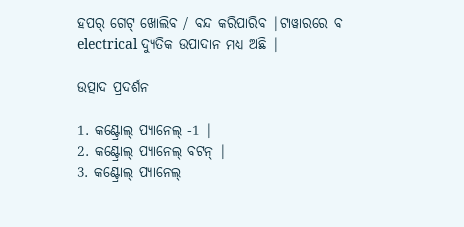ହପର୍ ଗେଟ୍ ଖୋଲିବ / ବନ୍ଦ କରିପାରିବ |ଟାୱାରରେ ବ electrical ଦ୍ୟୁତିକ ଉପାଦାନ ମଧ୍ୟ ଅଛି |

ଉତ୍ପାଦ ପ୍ରଦର୍ଶନ

1. କଣ୍ଟ୍ରୋଲ୍ ପ୍ୟାନେଲ୍ -1 |
2. କଣ୍ଟ୍ରୋଲ୍ ପ୍ୟାନେଲ୍ ବଟନ୍ |
3. କଣ୍ଟ୍ରୋଲ୍ ପ୍ୟାନେଲ୍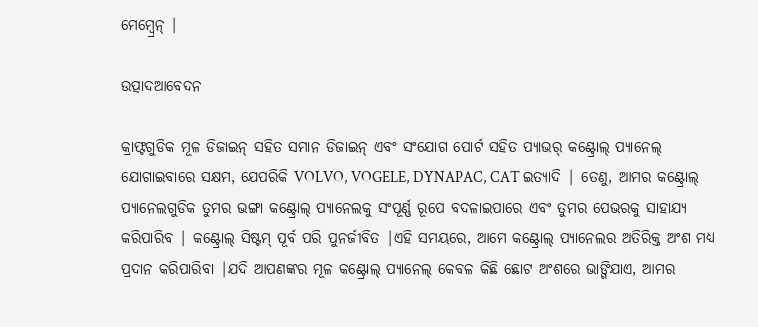ମେମ୍ବ୍ରେନ୍ |

ଉତ୍ପାଦଆବେଦନ

କ୍ରାଫ୍ଟଗୁଡିକ ମୂଳ ଡିଜାଇନ୍ ସହିତ ସମାନ ଡିଜାଇନ୍ ଏବଂ ସଂଯୋଗ ପୋର୍ଟ ସହିତ ପ୍ୟାଭର୍ କଣ୍ଟ୍ରୋଲ୍ ପ୍ୟାନେଲ୍ ଯୋଗାଇବାରେ ସକ୍ଷମ, ଯେପରିକି VOLVO, VOGELE, DYNAPAC, CAT ଇତ୍ୟାଦି | ତେଣୁ, ଆମର କଣ୍ଟ୍ରୋଲ୍ ପ୍ୟାନେଲଗୁଡିକ ତୁମର ଭଙ୍ଗା କଣ୍ଟ୍ରୋଲ୍ ପ୍ୟାନେଲକୁ ସଂପୂର୍ଣ୍ଣ ରୂପେ ବଦଳାଇପାରେ ଏବଂ ତୁମର ପେଭରକୁ ସାହାଯ୍ୟ କରିପାରିବ | କଣ୍ଟ୍ରୋଲ୍ ସିଷ୍ଟମ୍ ପୂର୍ବ ପରି ପୁନର୍ଜୀବିତ |ଏହି ସମୟରେ, ଆମେ କଣ୍ଟ୍ରୋଲ୍ ପ୍ୟାନେଲର ଅତିରିକ୍ତ ଅଂଶ ମଧ୍ୟ ପ୍ରଦାନ କରିପାରିବା |ଯଦି ଆପଣଙ୍କର ମୂଳ କଣ୍ଟ୍ରୋଲ୍ ପ୍ୟାନେଲ୍ କେବଳ କିଛି ଛୋଟ ଅଂଶରେ ଭାଙ୍ଗିଯାଏ, ଆମର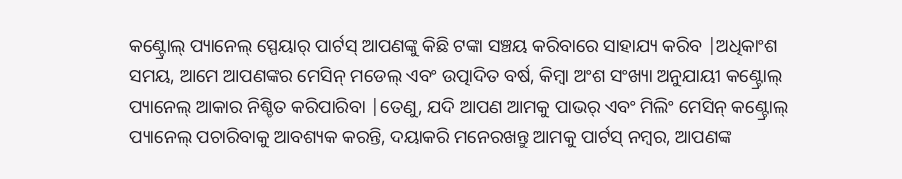କଣ୍ଟ୍ରୋଲ୍ ପ୍ୟାନେଲ୍ ସ୍ପେୟାର୍ ପାର୍ଟସ୍ ଆପଣଙ୍କୁ କିଛି ଟଙ୍କା ସଞ୍ଚୟ କରିବାରେ ସାହାଯ୍ୟ କରିବ |ଅଧିକାଂଶ ସମୟ, ଆମେ ଆପଣଙ୍କର ମେସିନ୍ ମଡେଲ୍ ଏବଂ ଉତ୍ପାଦିତ ବର୍ଷ, କିମ୍ବା ଅଂଶ ସଂଖ୍ୟା ଅନୁଯାୟୀ କଣ୍ଟ୍ରୋଲ୍ ପ୍ୟାନେଲ୍ ଆକାର ନିଶ୍ଚିତ କରିପାରିବା |ତେଣୁ, ଯଦି ଆପଣ ଆମକୁ ପାଭର୍ ଏବଂ ମିଲିଂ ମେସିନ୍ କଣ୍ଟ୍ରୋଲ୍ ପ୍ୟାନେଲ୍ ପଚାରିବାକୁ ଆବଶ୍ୟକ କରନ୍ତି, ଦୟାକରି ମନେରଖନ୍ତୁ ଆମକୁ ପାର୍ଟସ୍ ନମ୍ବର, ଆପଣଙ୍କ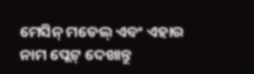ମେସିନ୍ ମଡେଲ୍ ଏବଂ ଏହାର ନାମ ପ୍ଲେଟ୍ ଦେଖାନ୍ତୁ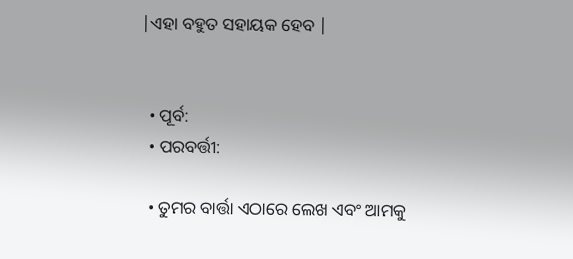|ଏହା ବହୁତ ସହାୟକ ହେବ |


  • ପୂର୍ବ:
  • ପରବର୍ତ୍ତୀ:

  • ତୁମର ବାର୍ତ୍ତା ଏଠାରେ ଲେଖ ଏବଂ ଆମକୁ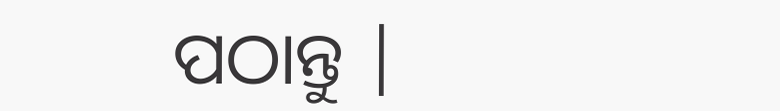ପଠାନ୍ତୁ |